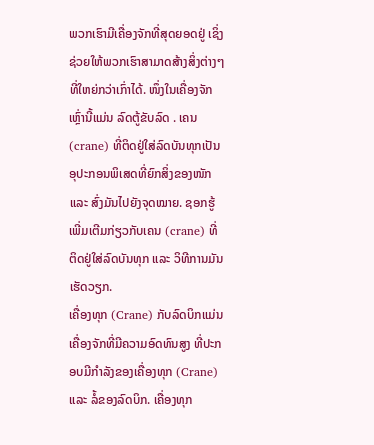ພວກເຮົາມີເຄື່ອງຈັກທີ່ສຸດຍອດຢູ່ ເຊິ່ງຊ່ວຍໃຫ້ພວກເຮົາສາມາດສ້າງສິ່ງຕ່າງໆທີ່ໃຫຍ່ກວ່າເກົ່າໄດ້. ໜຶ່ງໃນເຄື່ອງຈັກເຫຼົ່ານີ້ແມ່ນ ລົດຕູ້ຂັບລົດ . ເຄນ (crane) ທີ່ຕິດຢູ່ໃສ່ລົດບັນທຸກເປັນອຸປະກອນພິເສດທີ່ຍົກສິ່ງຂອງໜັກ ແລະ ສົ່ງມັນໄປຍັງຈຸດໝາຍ. ຊອກຮູ້ເພີ່ມເຕີມກ່ຽວກັບເຄນ (crane) ທີ່ຕິດຢູ່ໃສ່ລົດບັນທຸກ ແລະ ວິທີການມັນເຮັດວຽກ.
ເຄື່ອງທຸກ (Crane) ກັບລົດບິກແມ່ນເຄື່ອງຈັກທີ່ມີຄວາມອົດທົນສູງ ທີ່ປະກອບມີກຳລັງຂອງເຄື່ອງທຸກ (Crane) ແລະ ລໍ້ຂອງລົດບິກ. ເຄື່ອງທຸກ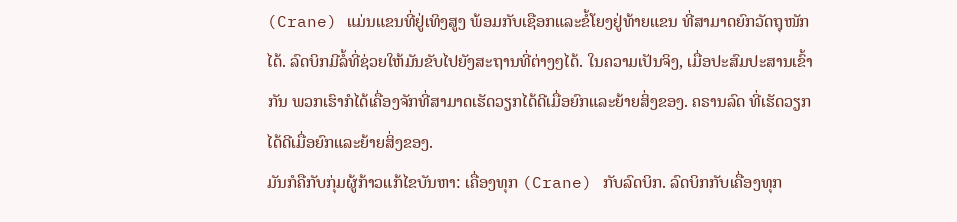(Crane) ແມ່ນແຂນທີ່ຢູ່ເທິງສູງ ພ້ອມກັບເຊືອກແລະຂໍ້ໂຍງຢູ່ທ້າຍແຂນ ທີ່ສາມາດຍົກວັດຖຸໜັກໄດ້. ລົດບິກມີລໍ້ທີ່ຊ່ວຍໃຫ້ມັນຂັບໄປຍັງສະຖານທີ່ຕ່າງໆໄດ້. ໃນຄວາມເປັນຈິງ, ເມື່ອປະສົມປະສານເຂົ້າກັນ ພວກເຮົາກໍໄດ້ເຄື່ອງຈັກທີ່ສາມາດເຮັດວຽກໄດ້ດີເມື່ອຍົກແລະຍ້າຍສິ່ງຂອງ. ຄຣານລົດ ທີ່ເຮັດວຽກໄດ້ດີເມື່ອຍົກແລະຍ້າຍສິ່ງຂອງ.
ມັນກໍຄືກັບກຸ່ມຜູ້ກ້າວແກ້ໄຂບັນຫາ: ເຄື່ອງທຸກ (Crane) ກັບລົດບິກ. ລົດບິກກັບເຄື່ອງທຸກ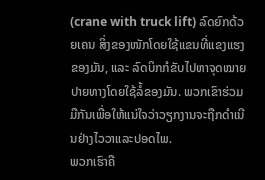(crane with truck lift) ລົດຍົກດ້ວຍເຄນ ສິ່ງຂອງໜັກໂດຍໃຊ້ແຂນທີ່ແຂງແຮງຂອງມັນ, ແລະ ລົດບິກກໍຂັບໄປຫາຈຸດໝາຍປາຍທາງໂດຍໃຊ້ລໍ້ຂອງມັນ. ພວກເຂົາຮ່ວມມືກັນເພື່ອໃຫ້ແນ່ໃຈວ່າວຽກງານຈະຖືກດຳເນີນຢ່າງໄວວາແລະປອດໄພ.
ພວກເຮົາຄື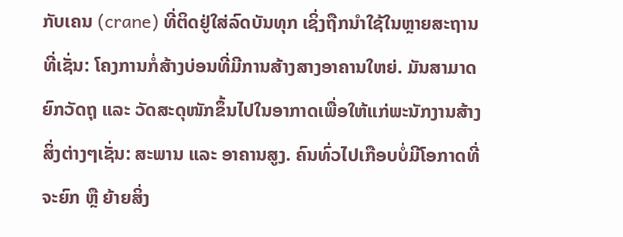ກັບເຄນ (crane) ທີ່ຕິດຢູ່ໃສ່ລົດບັນທຸກ ເຊິ່ງຖືກນຳໃຊ້ໃນຫຼາຍສະຖານທີ່ເຊັ່ນ: ໂຄງການກໍ່ສ້າງບ່ອນທີ່ມີການສ້າງສາງອາຄານໃຫຍ່. ມັນສາມາດຍົກວັດຖຸ ແລະ ວັດສະດຸໜັກຂຶ້ນໄປໃນອາກາດເພື່ອໃຫ້ແກ່ພະນັກງານສ້າງສິ່ງຕ່າງໆເຊັ່ນ: ສະພານ ແລະ ອາຄານສູງ. ຄົນທົ່ວໄປເກືອບບໍ່ມີໂອກາດທີ່ຈະຍົກ ຫຼື ຍ້າຍສິ່ງ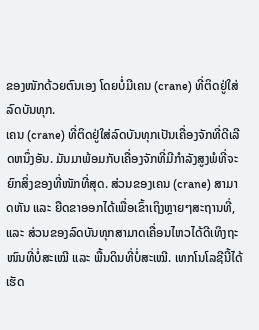ຂອງໜັກດ້ວຍຕົນເອງ ໂດຍບໍ່ມີເຄນ (crane) ທີ່ຕິດຢູ່ໃສ່ລົດບັນທຸກ.
ເຄນ (crane) ທີ່ຕິດຢູ່ໃສ່ລົດບັນທຸກເປັນເຄື່ອງຈັກທີ່ດີເລີດຫນຶ່ງອັນ. ມັນມາພ້ອມກັບເຄື່ອງຈັກທີ່ມີກຳລັງສູງພໍທີ່ຈະຍົກສິ່ງຂອງທີ່ໜັກທີ່ສຸດ. ສ່ວນຂອງເຄນ (crane) ສາມາດຫັນ ແລະ ຍືດຂາອອກໄດ້ເພື່ອເຂົ້າເຖິງຫຼາຍໆສະຖານທີ່, ແລະ ສ່ວນຂອງລົດບັນທຸກສາມາດເຄື່ອນໄຫວໄດ້ດີເທິງຖະໜົນທີ່ບໍ່ສະເໝີ ແລະ ພື້ນດິນທີ່ບໍ່ສະເໝີ. ເທກໂນໂລຊີນີ້ໄດ້ເຮັດ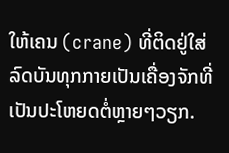ໃຫ້ເຄນ (crane) ທີ່ຕິດຢູ່ໃສ່ລົດບັນທຸກກາຍເປັນເຄື່ອງຈັກທີ່ເປັນປະໂຫຍດຕໍ່ຫຼາຍໆວຽກ.